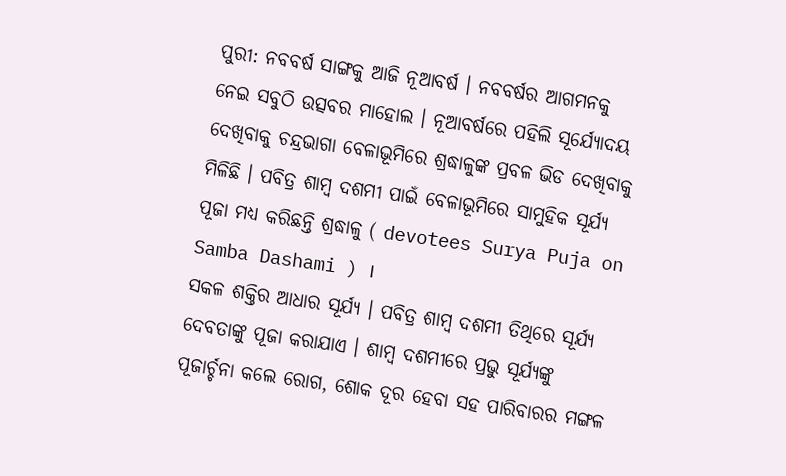ପୁରୀ: ନବବର୍ଷ ସାଙ୍ଗକୁ ଆଜି ନୂଆବର୍ଷ । ନବବର୍ଷର ଆଗମନକୁ ନେଇ ସବୁଠି ଉତ୍ସବର ମାହୋଲ । ନୂଆବର୍ଷରେ ପହିଲି ସୂର୍ଯ୍ୟୋଦୟ ଦେଖିବାକୁ ଚନ୍ଦ୍ରଭାଗା ବେଳାଭୂମିରେ ଶ୍ରଦ୍ଧାଳୁଙ୍କ ପ୍ରବଳ ଭିଡ ଦେଖିବାକୁ ମିଳିଛି । ପବିତ୍ର ଶାମ୍ବ ଦଶମୀ ପାଇଁ ବେଳାଭୂମିରେ ସାମୁହିକ ସୂର୍ଯ୍ୟ ପୂଜା ମଧ୍ୟ କରିଛନ୍ତି ଶ୍ରଦ୍ଧାଳୁ ( devotees Surya Puja on Samba Dashami ) ।
ସକଳ ଶକ୍ତିର ଆଧାର ସୂର୍ଯ୍ୟ । ପବିତ୍ର ଶାମ୍ଵ ଦଶମୀ ତିଥିରେ ସୂର୍ଯ୍ୟ ଦେବତାଙ୍କୁ ପୂଜା କରାଯାଏ । ଶାମ୍ବ ଦଶମୀରେ ପ୍ରଭୁ ସୂର୍ଯ୍ୟଙ୍କୁ ପୂଜାର୍ଚ୍ଚନା କଲେ ରୋଗ, ଶୋକ ଦୂର ହେବା ସହ ପାରିବାରର ମଙ୍ଗଳ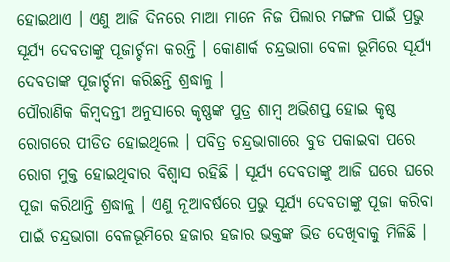ହୋଇଥାଏ । ଏଣୁ ଆଜି ଦିନରେ ମାଆ ମାନେ ନିଜ ପିଲାର ମଙ୍ଗଳ ପାଇଁ ପ୍ରଭୁ ସୂର୍ଯ୍ୟ ଦେବତାଙ୍କୁ ପୂଜାର୍ଚ୍ଚନା କରନ୍ତି । କୋଣାର୍କ ଚନ୍ଦ୍ରଭାଗା ବେଳା ଭୂମିରେ ସୂର୍ଯ୍ୟ ଦେବତାଙ୍କ ପୂଜାର୍ଚ୍ଚନା କରିଛନ୍ତି ଶ୍ରଦ୍ଧାଳୁ ।
ପୌରାଣିକ କିମ୍ଵଦନ୍ତୀ ଅନୁସାରେ କୃଷ୍ଣଙ୍କ ପୁତ୍ର ଶାମ୍ଵ ଅଭିଶପ୍ତ ହୋଇ କୃଷ୍ଠ ରୋଗରେ ପୀଡିତ ହୋଇଥିଲେ । ପବିତ୍ର ଚନ୍ଦ୍ରଭାଗାରେ ବୁଡ ପକାଇବା ପରେ ରୋଗ ମୁକ୍ତ ହୋଇଥିବାର ବିଶ୍ଵାସ ରହିଛି । ସୂର୍ଯ୍ୟ ଦେବତାଙ୍କୁ ଆଜି ଘରେ ଘରେ ପୂଜା କରିଥାନ୍ତି ଶ୍ରଦ୍ଧାଳୁ । ଏଣୁ ନୂଆବର୍ଷରେ ପ୍ରଭୁ ସୂର୍ଯ୍ୟ ଦେବତାଙ୍କୁ ପୂଜା କରିବା ପାଇଁ ଚନ୍ଦ୍ରଭାଗା ବେଳଭୂମିରେ ହଜାର ହଜାର ଭକ୍ତଙ୍କ ଭିଡ ଦେଖିବାକୁ ମିଳିଛି ।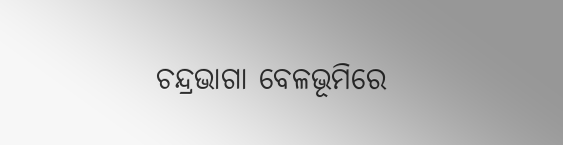ଚନ୍ଦ୍ରଭାଗା ବେଳଭୂମିରେ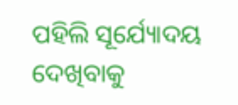ପହିଲି ସୂର୍ଯ୍ୟୋଦୟ ଦେଖିବାକୁ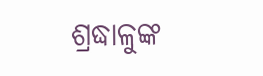ଶ୍ରଦ୍ଧାଳୁଙ୍କ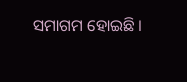ସମାଗମ ହୋଇଛି ।